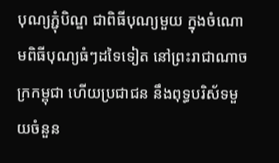បុណ្យភ្ជុំបិណ្ឌ ជាពិធីបុណ្យមួយ ក្នុងចំណោមពិធីបុណ្យធំៗដទៃទៀត នៅព្រះរាជាណាចក្រកម្ពុជា ហើយប្រជាជន នឹងពុទ្ធបរិស័ទមួយចំនួន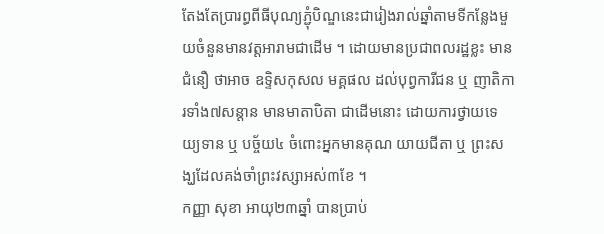តែងតែប្រារព្ធពីធីបុណ្យភ្ជុំបិណ្ឌនេះជារៀងរាល់ឆ្នាំតាមទីកន្លែងមួយចំនួនមានវត្តអារាមជាដើម ។ ដោយមានប្រជាពលរដ្ឋខ្លះ មានជំនឿ ថាអាច ឧទ្ទិសកុសល មគ្គផល ដល់បុព្វការីជន ឬ ញាតិការទាំង៧សន្ដាន មានមាតាបិតា ជាដើមនោះ ដោយការថ្វាយទេយ្យទាន ឬ បច្ច័យ៤ ចំពោះអ្នកមានគុណ យាយជីតា ឬ ព្រះសង្ឃដែលគង់ចាំព្រះវស្សាអស់៣ខែ ។
កញ្ញា សុខា អាយុ២៣ឆ្នាំ បានប្រាប់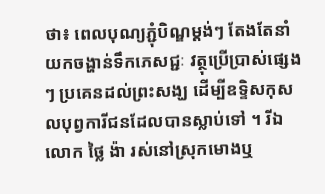ថា៖ ពេលបុណ្យភ្ជុំបិណ្ឌម្ដង់ៗ តែងតែនាំយកចង្ហាន់ទឹកភេសជ្ជៈ វត្ថុប្រើប្រាស់ផ្សេងៗ ប្រគេនដល់ព្រះសង្ឃ ដើម្បីឧទ្ទិសកុសលបុព្វការីជនដែលបានស្លាប់ទៅ ។ រីឯលោក ថ្លៃ ង៉ា រស់នៅស្រុកមោងឬ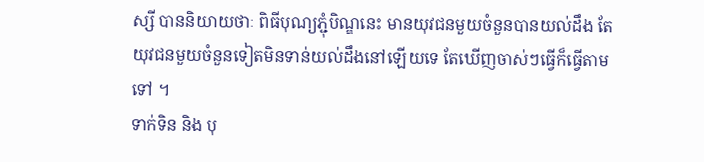ស្សី បាននិយាយថាៈ ពិធីបុណ្យភ្ជុំបិណ្ឌនេះ មានយុវជនមួយចំនួនបានយល់ដឹង តែយុវជនមួយចំនួនទៀតមិនទាន់យល់ដឹងនៅឡើយទេ តែឃើញចាស់ៗធ្វើក៏ធ្វើតាមទៅ ។
ទាក់ទិន និង បុ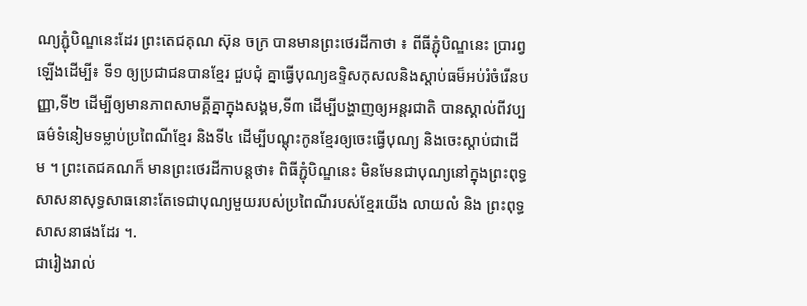ណ្យភ្ជុំបិណ្ឌនេះដែរ ព្រះតេជគុណ ស៊ុន ចក្រ បានមានព្រះថេរដីកាថា ៖ ពីធីភ្ជុំបិណ្ឌនេះ ប្រារព្វឡើងដើម្បី៖ ទី១ ឲ្យប្រជាជនបានខ្មែរ ជួបជុំ គ្នាធ្វើបុណ្យឧទ្ទិសកុសលនិងស្ដាប់ធម៏អប់រំចំរើនបញ្ញា,ទី២ ដើម្បីឲ្យមានភាពសាមគ្គីគ្នាក្នុងសង្គម,ទី៣ ដើម្បីបង្ហាញឲ្យអន្ដរជាតិ បានស្គាល់ពីវប្បធម៌ទំនៀមទម្លាប់ប្រពៃណីខ្មែរ និងទី៤ ដើម្បីបណ្ដុះកូនខ្មែរឲ្យចេះធ្វើបុណ្យ និងចេះស្ដាប់ជាដើម ។ ព្រះតេជគណក៏ មានព្រះថេរដីកាបន្ដថា៖ ពិធីភ្ជុំបិណ្ឌនេះ មិនមែនជាបុណ្យនៅក្នុងព្រះពុទ្ធសាសនាសុទ្ធសាធនោះតែទេជាបុណ្យមួយរបស់ប្រពៃណីរបស់ខ្មែរយើង លាយលំ និង ព្រះពុទ្ធសាសនាផងដែរ ។.
ជារៀងរាល់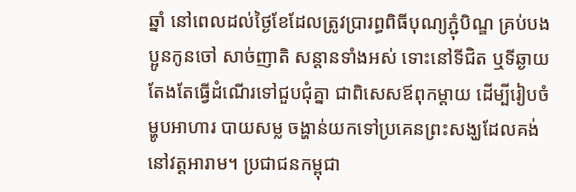ឆ្នាំ នៅពេលដល់ថ្ងៃខែដែលត្រូវប្រារព្ធពិធីបុណ្យភ្ជុំបិណ្ឌ គ្រប់បងប្អូនកូនចៅ សាច់ញាតិ សន្ដានទាំងអស់ ទោះនៅទីជិត ឬទីឆ្ងាយ តែងតែធ្វើដំណើរទៅជួបជុំគ្នា ជាពិសេសឪពុកម្ដាយ ដើម្បីរៀបចំម្ហូបអាហារ បាយសម្ល ចង្ហាន់យកទៅប្រគេនព្រះសង្ឃដែលគង់នៅវត្តអារាម។ ប្រជាជនកម្ពុជា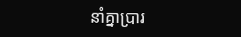នាំគ្នាប្រារ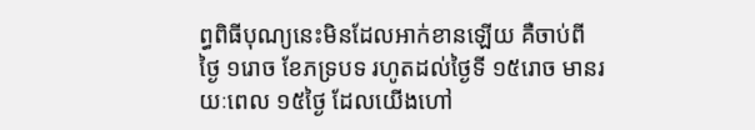ព្ធពិធីបុណ្យនេះមិនដែលអាក់ខានឡើយ គឺចាប់ពីថៃ្ង ១រោច ខែភទ្របទ រហូតដល់ថៃ្ងទី ១៥រោច មានរយៈពេល ១៥ថៃ្ង ដែលយើងហៅ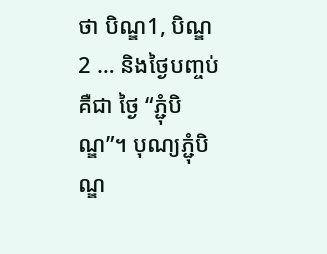ថា បិណ្ឌ1, បិណ្ឌ2 … និងថៃ្ងបញ្ចប់ គឺជា ថៃ្ង “ភ្ជុំបិណ្ឌ”។ បុណ្យភ្ជុំបិណ្ឌ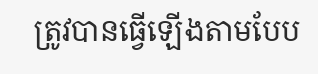ត្រូវបានធ្វើឡើងតាមបែប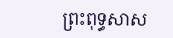ព្រះពុទ្ធសាស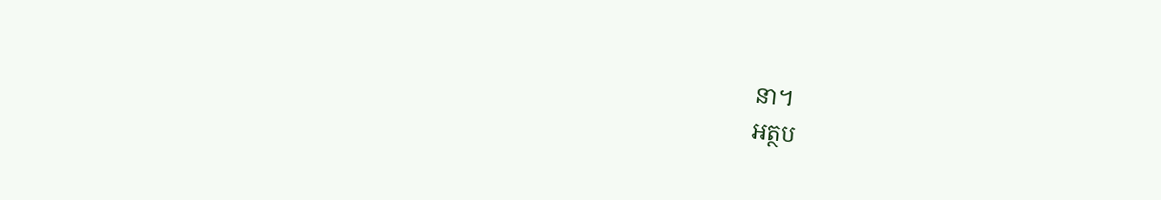នា។
អត្ថប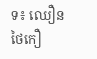ទ៖ ឈឿន ថៃកឿ